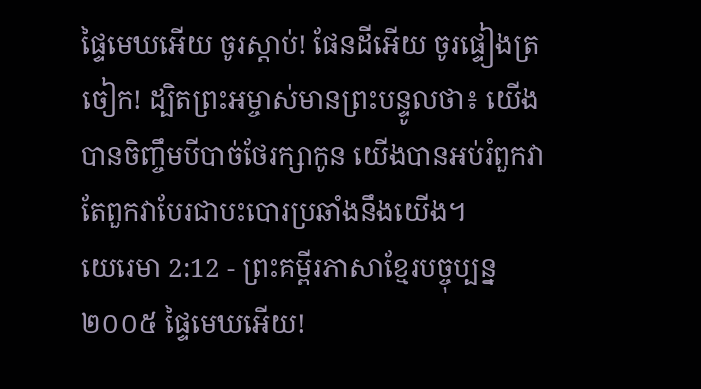ផ្ទៃមេឃអើយ ចូរស្ដាប់! ផែនដីអើយ ចូរផ្ទៀងត្រចៀក! ដ្បិតព្រះអម្ចាស់មានព្រះបន្ទូលថា៖ យើងបានចិញ្ចឹមបីបាច់ថែរក្សាកូន យើងបានអប់រំពួកវា តែពួកវាបែរជាបះបោរប្រឆាំងនឹងយើង។
យេរេមា 2:12 - ព្រះគម្ពីរភាសាខ្មែរបច្ចុប្បន្ន ២០០៥ ផ្ទៃមេឃអើយ!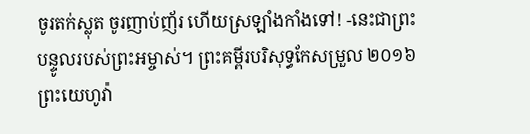ចូរតក់ស្លុត ចូរញាប់ញ័រ ហើយស្រឡាំងកាំងទៅ! -នេះជាព្រះបន្ទូលរបស់ព្រះអម្ចាស់។ ព្រះគម្ពីរបរិសុទ្ធកែសម្រួល ២០១៦ ព្រះយេហូវ៉ា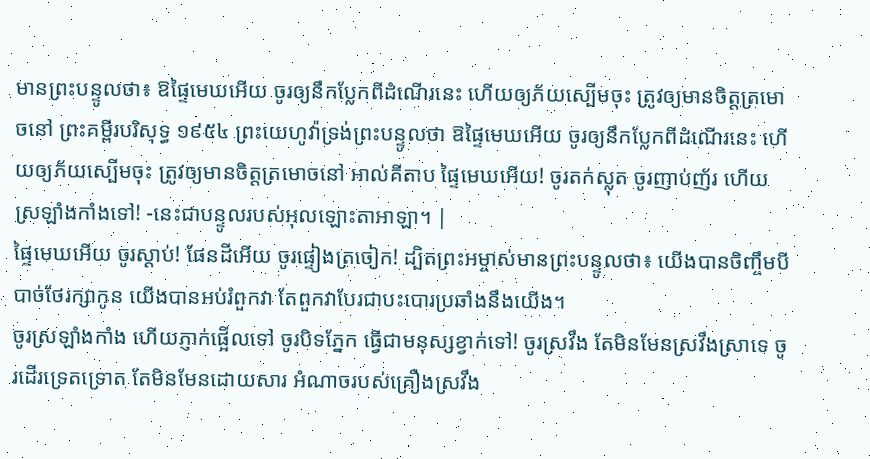មានព្រះបន្ទូលថា៖ ឱផ្ទៃមេឃអើយ ចូរឲ្យនឹកប្លែកពីដំណើរនេះ ហើយឲ្យភ័យស្បើមចុះ ត្រូវឲ្យមានចិត្តត្រមោចនៅ ព្រះគម្ពីរបរិសុទ្ធ ១៩៥៤ ព្រះយេហូវ៉ាទ្រង់ព្រះបន្ទូលថា ឱផ្ទៃមេឃអើយ ចូរឲ្យនឹកប្លែកពីដំណើរនេះ ហើយឲ្យភ័យស្បើមចុះ ត្រូវឲ្យមានចិត្តត្រមោចនៅ អាល់គីតាប ផ្ទៃមេឃអើយ! ចូរតក់ស្លុត ចូរញាប់ញ័រ ហើយស្រឡាំងកាំងទៅ! -នេះជាបន្ទូលរបស់អុលឡោះតាអាឡា។ |
ផ្ទៃមេឃអើយ ចូរស្ដាប់! ផែនដីអើយ ចូរផ្ទៀងត្រចៀក! ដ្បិតព្រះអម្ចាស់មានព្រះបន្ទូលថា៖ យើងបានចិញ្ចឹមបីបាច់ថែរក្សាកូន យើងបានអប់រំពួកវា តែពួកវាបែរជាបះបោរប្រឆាំងនឹងយើង។
ចូរស្រឡាំងកាំង ហើយភ្ញាក់ផ្អើលទៅ ចូរបិទភ្នែក ធ្វើជាមនុស្សខ្វាក់ទៅ! ចូរស្រវឹង តែមិនមែនស្រវឹងស្រាទេ ចូរដើរទ្រេតទ្រោត តែមិនមែនដោយសារ អំណាចរបស់គ្រឿងស្រវឹង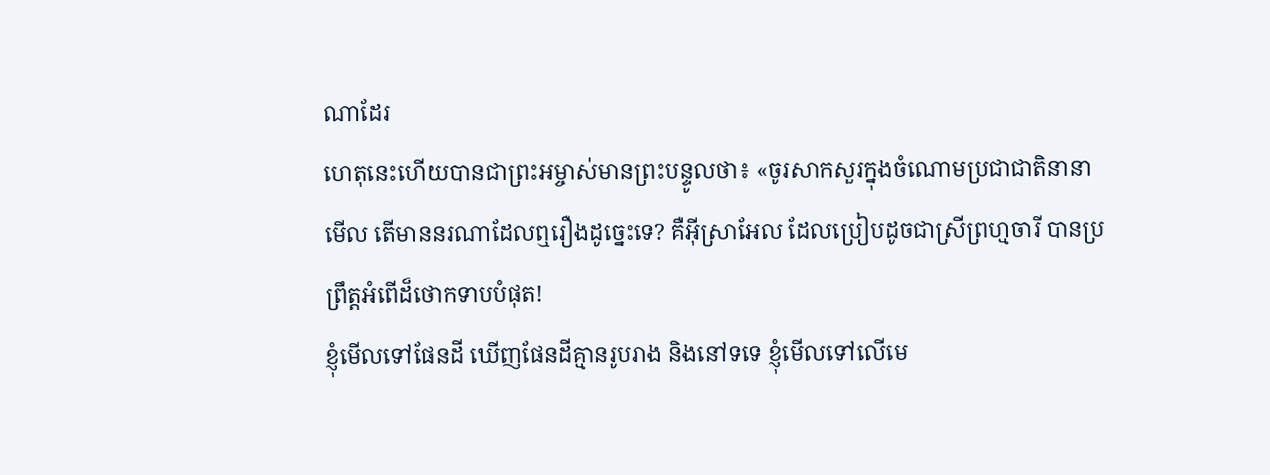ណាដែរ
ហេតុនេះហើយបានជាព្រះអម្ចាស់មានព្រះបន្ទូលថា៖ «ចូរសាកសួរក្នុងចំណោមប្រជាជាតិនានាមើល តើមាននរណាដែលឮរឿងដូច្នេះទេ? គឺអ៊ីស្រាអែល ដែលប្រៀបដូចជាស្រីព្រហ្មចារី បានប្រព្រឹត្តអំពើដ៏ថោកទាបបំផុត!
ខ្ញុំមើលទៅផែនដី ឃើញផែនដីគ្មានរូបរាង និងនៅទទេ ខ្ញុំមើលទៅលើមេ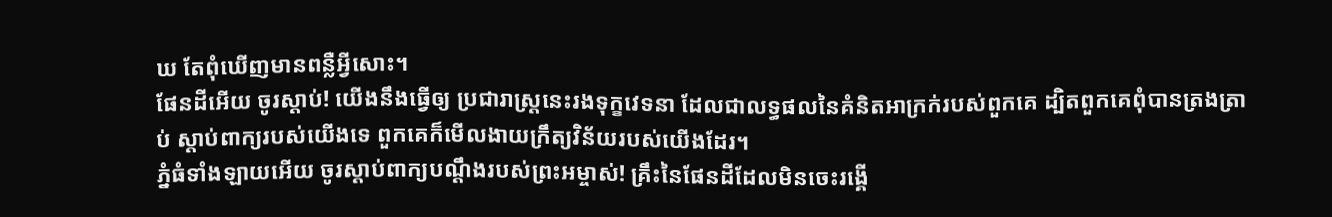ឃ តែពុំឃើញមានពន្លឺអ្វីសោះ។
ផែនដីអើយ ចូរស្ដាប់! យើងនឹងធ្វើឲ្យ ប្រជារាស្ត្រនេះរងទុក្ខវេទនា ដែលជាលទ្ធផលនៃគំនិតអាក្រក់របស់ពួកគេ ដ្បិតពួកគេពុំបានត្រងត្រាប់ ស្ដាប់ពាក្យរបស់យើងទេ ពួកគេក៏មើលងាយក្រឹត្យវិន័យរបស់យើងដែរ។
ភ្នំធំទាំងឡាយអើយ ចូរស្ដាប់ពាក្យបណ្ដឹងរបស់ព្រះអម្ចាស់! គ្រឹះនៃផែនដីដែលមិនចេះរង្គើ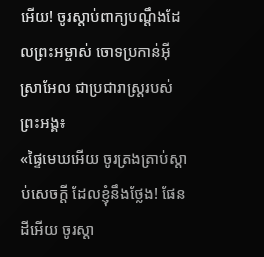អើយ! ចូរស្ដាប់ពាក្យបណ្ដឹងដែលព្រះអម្ចាស់ ចោទប្រកាន់អ៊ីស្រាអែល ជាប្រជារាស្ត្ររបស់ព្រះអង្គ៖
«ផ្ទៃមេឃអើយ ចូរត្រងត្រាប់ស្ដាប់សេចក្ដី ដែលខ្ញុំនឹងថ្លែង! ផែនដីអើយ ចូរស្ដា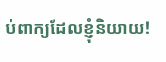ប់ពាក្យដែលខ្ញុំនិយាយ!